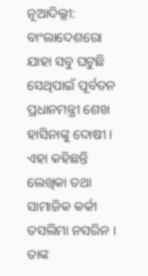ନୂଆଦିଲ୍ଲୀ: ବାଂଲାଦେଶରୋ ଯାହା ସବୁ ଘଟୁଛି ସେଥିପାଇଁ ପୂର୍ବତନ ପ୍ରଧାନମନ୍ତ୍ରୀ ଶେଖ ହାସିନାଙ୍କୁ ଦୋଷୀ । ଏହା କହିଛନ୍ତି ଲେଖିକା ତଥା ସାମାଜିକ କର୍କୀ ତସଲିମା ନସରିନ । ତାଙ୍କ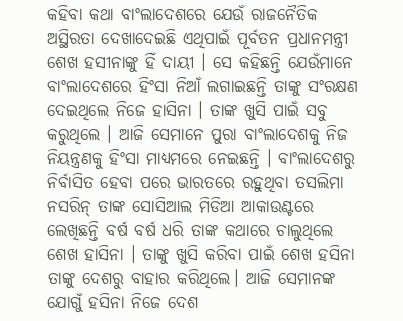କହିବା କଥା ବାଂଲାଦେଶରେ ଯେଉଁ ରାଜନୈତିକ ଅସ୍ଥିରତା ଦେଖାଦେଇଛି ଏଥିପାଇଁ ପୂର୍ବତନ ପ୍ରଧାନମନ୍ତ୍ରୀ ଶେଖ ହସୀନାଙ୍କୁ ହିଁ ଦାୟୀ । ସେ କହିଛନ୍ତି ଯେଉଁମାନେ ବାଂଲାଦେଶରେ ହିଂସା ନିଆଁ ଲଗାଇଛନ୍ତି ତାଙ୍କୁ ସଂରକ୍ଷଣ ଦେଇଥିଲେ ନିଜେ ହାସିନା । ତାଙ୍କ ଖୁସି ପାଇଁ ସବୁ କରୁଥିଲେ । ଆଜି ସେମାନେ ପୁରା ବାଂଲାଦେଶକୁ ନିଜ ନିୟନ୍ତ୍ରଣକୁ ହିଂସା ମାଧ୍ୟମରେ ନେଇଛନ୍ତି । ବାଂଲାଦେଶରୁ ନିର୍ବାସିତ ହେବା ପରେ ଭାରତରେ ରହୁଥିବା ତସଲିମା ନସରିନ୍ ତାଙ୍କ ସୋସିଆଲ ମିଡିଆ ଆକାଉଣ୍ଟରେ ଲେଖିଛନ୍ତି ବର୍ଷ ବର୍ଷ ଧରି ତାଙ୍କ କଥାରେ ଚାଲୁଥିଲେ ଶେଖ ହାସିନା । ତାଙ୍କୁ ଖୁସି କରିବା ପାଇଁ ଶେଖ ହସିନା ତାଙ୍କୁ ଦେଶରୁ ବାହାର କରିଥିଲେ। ଆଜି ସେମାନଙ୍କ ଯୋଗୁଁ ହସିନା ନିଜେ ଦେଶ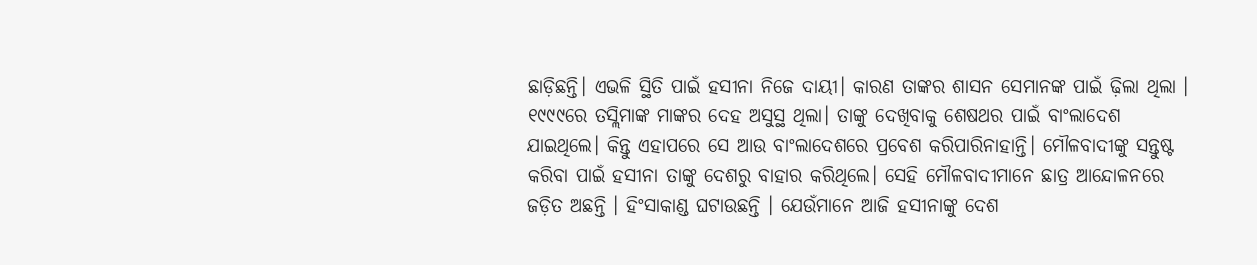ଛାଡ଼ିଛନ୍ତି। ଏଭଳି ସ୍ଥିତି ପାଇଁ ହସୀନା ନିଜେ ଦାୟୀ। କାରଣ ତାଙ୍କର ଶାସନ ସେମାନଙ୍କ ପାଇଁ ଢ଼ିଲା ଥିଲା ।
୧୯୯୯ରେ ତସ୍ଲିମାଙ୍କ ମାଙ୍କର ଦେହ ଅସୁସ୍ଥ ଥିଲା। ତାଙ୍କୁ ଦେଖିବାକୁ ଶେଷଥର ପାଇଁ ବାଂଲାଦେଶ ଯାଇଥିଲେ। କିନ୍ତୁ ଏହାପରେ ସେ ଆଉ ବାଂଲାଦେଶରେ ପ୍ରବେଶ କରିପାରିନାହାନ୍ତି। ମୌଳବାଦୀଙ୍କୁ ସନ୍ତୁଷ୍ଟ କରିବା ପାଇଁ ହସୀନା ତାଙ୍କୁ ଦେଶରୁ ବାହାର କରିଥିଲେ। ସେହି ମୌଳବାଦୀମାନେ ଛାତ୍ର ଆନ୍ଦୋଳନରେ ଜଡ଼ିତ ଅଛନ୍ତି । ହିଂସାକାଣ୍ଡ ଘଟାଉଛନ୍ତି । ଯେଉଁମାନେ ଆଜି ହସୀନାଙ୍କୁ ଦେଶ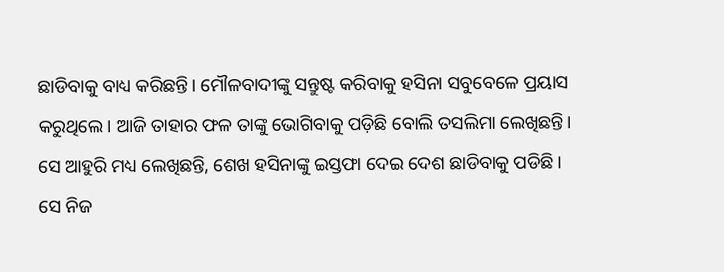ଛାଡିବାକୁ ବାଧ୍ୟ କରିଛନ୍ତି। ମୌଳବାଦୀଙ୍କୁ ସନ୍ତୁଷ୍ଟ କରିବାକୁ ହସିନା ସବୁବେଳେ ପ୍ରୟାସ କରୁଥିଲେ। ଆଜି ତାହାର ଫଳ ତାଙ୍କୁ ଭୋଗିବାକୁ ପଡ଼ିଛି ବୋଲି ତସଲିମା ଲେଖିଛନ୍ତି। ସେ ଆହୁରି ମଧ୍ୟ ଲେଖିଛନ୍ତି, ଶେଖ ହସିନାଙ୍କୁ ଇସ୍ତଫା ଦେଇ ଦେଶ ଛାଡିବାକୁ ପଡିଛି। ସେ ନିଜ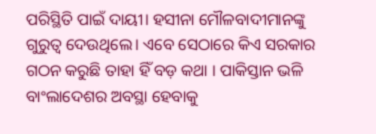ପରିସ୍ଥିତି ପାଇଁ ଦାୟୀ। ହସୀନା ମୌଳବାଦୀମାନଙ୍କୁ ଗୁରୁତ୍ୱ ଦେଉଥିଲେ। ଏବେ ସେଠାରେ କିଏ ସରକାର ଗଠନ କରୁଛି ତାହା ହିଁ ବଡ଼ କଥା । ପାକିସ୍ତାନ ଭଳି ବାଂଲାଦେଶର ଅବସ୍ଥା ହେବାକୁ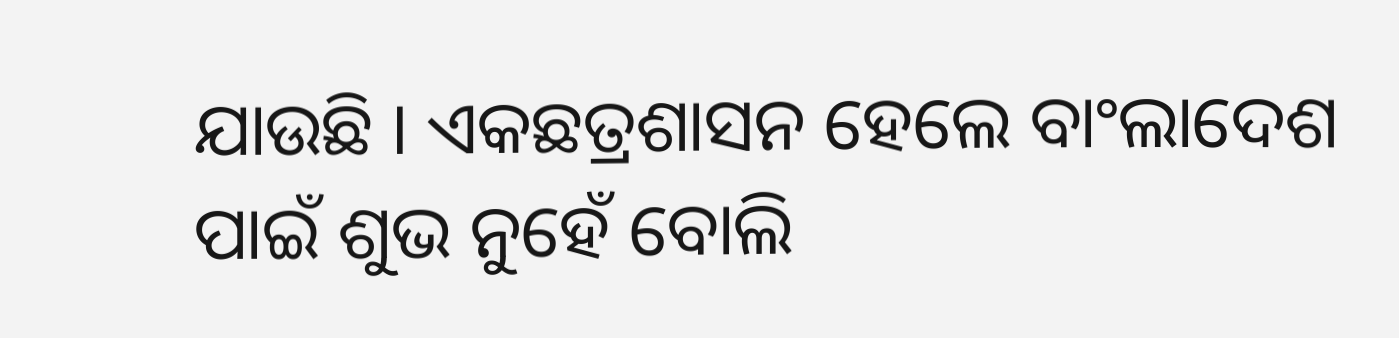ଯାଉଛି । ଏକଛତ୍ରଶାସନ ହେଲେ ବାଂଲାଦେଶ ପାଇଁ ଶୁଭ ନୁହେଁ ବୋଲି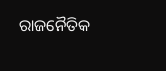ରାଜନୈତିକ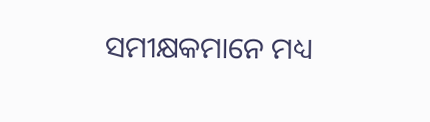ସମୀକ୍ଷକମାନେ ମଧ୍ୟ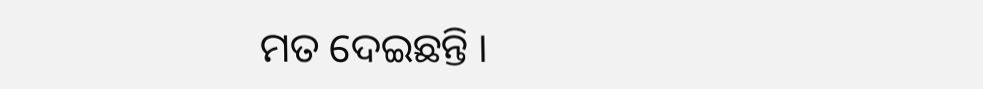ମତ ଦେଇଛନ୍ତି ।